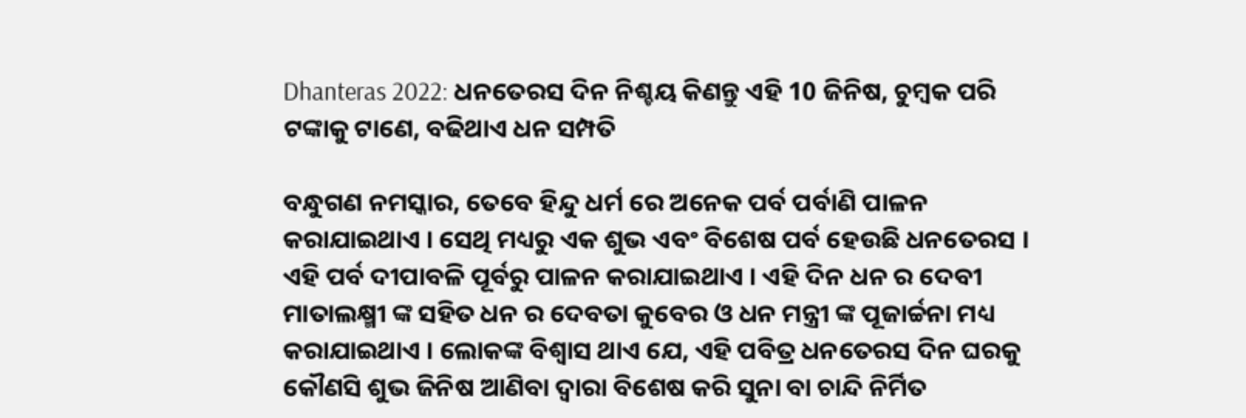Dhanteras 2022: ଧନତେରସ ଦିନ ନିଶ୍ଚୟ କିଣନ୍ତୁ ଏହି 10 ଜିନିଷ, ଚୁମ୍ବକ ପରି ଟଙ୍କାକୁ ଟାଣେ, ବଢିଥାଏ ଧନ ସମ୍ପତି

ବନ୍ଧୁଗଣ ନମସ୍କାର, ତେବେ ହିନ୍ଦୁ ଧର୍ମ ରେ ଅନେକ ପର୍ବ ପର୍ବାଣି ପାଳନ କରାଯାଇଥାଏ । ସେଥି ମଧ୍ୟରୁ ଏକ ଶୁଭ ଏବଂ ବିଶେଷ ପର୍ବ ହେଉଛି ଧନତେରସ । ଏହି ପର୍ବ ଦୀପାବଳି ପୂର୍ବରୁ ପାଳନ କରାଯାଇଥାଏ । ଏହି ଦିନ ଧନ ର ଦେବୀ ମାତାଲକ୍ଷ୍ମୀ ଙ୍କ ସହିତ ଧନ ର ଦେବତା କୁବେର ଓ ଧନ ମନ୍ତ୍ରୀ ଙ୍କ ପୂଜାର୍ଚ୍ଚନା ମଧ୍ୟ କରାଯାଇଥାଏ । ଲୋକଙ୍କ ବିଶ୍ୱାସ ଥାଏ ଯେ, ଏହି ପବିତ୍ର ଧନତେରସ ଦିନ ଘରକୁ କୌଣସି ଶୁଭ ଜିନିଷ ଆଣିବା ଦ୍ୱାରା ବିଶେଷ କରି ସୁନା ବା ଚାନ୍ଦି ନିର୍ମିତ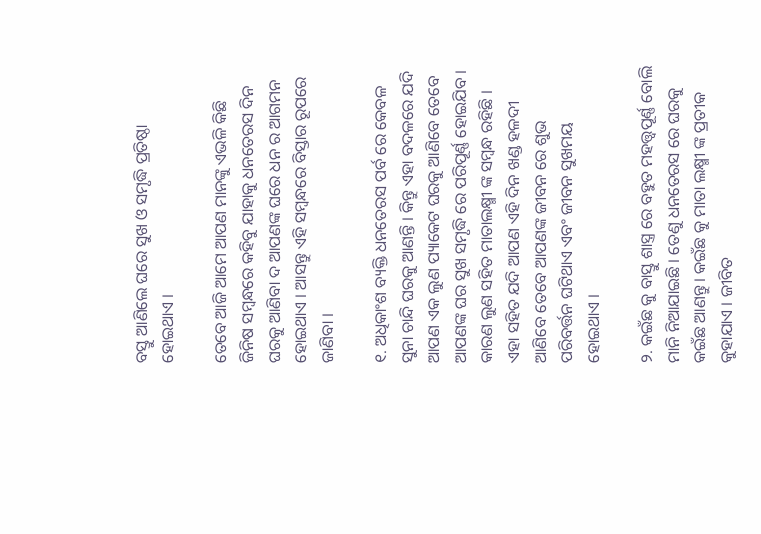ବସ୍ତୁ ଆଣିଲେ ଘରେ ସୁଖ ଓ ସମୃଦ୍ଧି ପ୍ରତିଷ୍ଠା ହୋଇଥାଏ ।

ତେବେ ଆଜି ଆମେ ଆପଣ ମାନଙ୍କୁ ଏଭଳି କିଛି ଜିନିଷ ସମ୍ବନ୍ଧରେ କହିବୁ ଯାହାକୁ ଧନତେରସ ଦିନ ଘରକୁ ଆଣିବା ଦ ଆପଣଙ୍କ ଘରେ ଧନ ର ଆଗମନ ହୋଇଥାଏ । ଆସନ୍ତୁ ଏହି ସମ୍ବନ୍ଧରେ ବିସ୍ତାର ରୂପରେ ଜାଣିବା ।

୧. ଅଧିକାଂଶ ବ୍ୟକ୍ତି ଧନତେରସ ପର୍ବ ରେ କେବଳ ସୁନା ଚାନ୍ଦି ଘରକୁ ଆଣନ୍ତି । କିନ୍ତୁ ଏହା ବଦଳରେ ଯଦି ଆପଣ ଏକ ଲୁଣ ପ୍ୟାକେଟ ଘରକୁ ଆଣିବେ ତେବେ ଆପଣଙ୍କ ଘର ସୁଖ ସମୃଦ୍ଧି ରେ ପରିପୂର୍ଣ୍ଣ ହୋଇଯିବ । କାରଣ ଲୁଣ ସହିତ ମାତାଲକ୍ଷ୍ମୀ ଙ୍କ ସମ୍ବନ୍ଧ ରହିଛି । ଏହା ସହିତ ଯଦି ଆପଣ ଏହି ଦିନ ଖଣ୍ଡ ହଳଦୀ ଆଣିବେ ତେବେ ଆପଣଙ୍କ ଜୀବନ ରେ ଶୁଭ ପରିବର୍ତ୍ତନ ଘଟିଥାଏ ଏବଂ ଜୀବନ ସୁଖମୟ ହୋଇଥାଏ ।

୨. କଇଁଛ କୁ ବାସ୍ତୁ ଶାସ୍ତ୍ର ରେ ବହୁତ ମହତ୍ତ୍ୱପୂର୍ଣ୍ଣ ବୋଲି ମାନି ନିଆଯାଇଛି । ତେଣୁ ଧନତେରସ ରେ ଘରକୁ କଇଁଛ ଆଣନ୍ତୁ । କଇଁଛ କୁ ମାତା ଲକ୍ଷ୍ମୀ ଙ୍କ ପ୍ରତୀକ କୁହାଯାଏ । ଜୀବିତ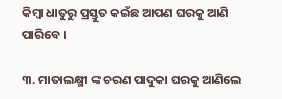କିମ୍ବା ଧାତୁରୁ ପ୍ରସ୍ତୁତ କଇଁଛ ଆପଣ ଘରକୁ ଆଣି ପାରିବେ ।

୩. ମାତାଲକ୍ଷ୍ମୀ ଙ୍କ ଚରଣ ପାଦୁକା ଘରକୁ ଆଣିଲେ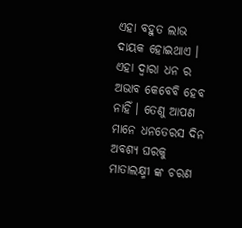ଏହା ବହୁତ ଲାଭ ଦାୟକ ହୋଇଥାଏ । ଏହା ଦ୍ୱାରା ଧନ ର ଅଭାବ କେବେବି ହେବ ନାହିଁ । ତେଣୁ ଆପଣ ମାନେ ଧନତେରସ ଦିନ ଅବଶ୍ୟ ଘରକୁ ମାତାଲକ୍ଷ୍ମୀ ଙ୍କ ଚରଣ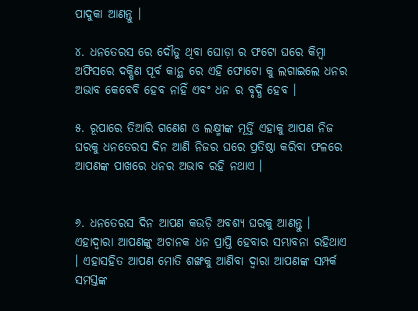ପାଦୁକା ଆଣନ୍ତୁ ।

୪. ଧନତେରସ ରେ ଦୌଡୁ ଥିବା ଘୋଡ଼ା ର ଫଟୋ ଘରେ କିମ୍ବା ଅଫିସରେ ଦକ୍ଷିଣ ପୂର୍ବ କାନ୍ଥ ରେ ଏହି ଫୋଟୋ କୁ ଲଗାଇଲେ ଧନର ଅଭାବ କେବେବି ହେବ ନାହିଁ ଏବଂ ଧନ ର ବୃଦ୍ଧି ହେବ ।

୫. ରୂପାରେ ତିଆରି ଗଣେଶ ଓ ଲକ୍ଷ୍ମୀଙ୍କ ମୂର୍ତ୍ତି ଏହାକୁ ଆପଣ ନିଜ ଘରକୁ ଧନତେରସ ଦିନ ଆଣି ନିଜର ଘରେ ପ୍ରତିଷ୍ଠା କରିବା ଫଳରେ ଆପଣଙ୍କ ପାଖରେ ଧନର ଅଭାବ ରହି ନଥାଏ ।


୬. ଧନତେରସ ଦିନ ଆପଣ କଉଡ଼ି ଅବଶ୍ୟ ଘରକୁ ଆଣନ୍ତୁ । ଏହାଦ୍ବାରା ଆପଣଙ୍କୁ ଅଚାନକ ଧନ ପ୍ରାପ୍ତି ହେବାର ସମ୍ଭାବନା ରହିଥାଏ । ଏହାସହିତ ଆପଣ ମୋତି ଶଙ୍ଖକୁ ଆଣିବା ଦ୍ୱାରା ଆପଣଙ୍କ ସମ୍ପର୍କ ସମସ୍ତଙ୍କ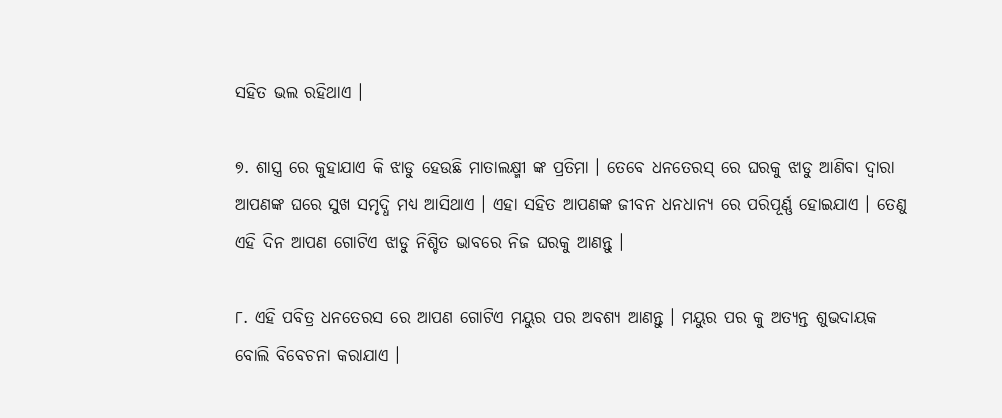ସହିତ ଭଲ ରହିଥାଏ ।

୭. ଶାସ୍ତ୍ର ରେ କୁହାଯାଏ କି ଝାଡୁ ହେଉଛି ମାତାଲକ୍ଷ୍ମୀ ଙ୍କ ପ୍ରତିମା । ତେବେ ଧନତେରସ୍ ରେ ଘରକୁ ଝାଡୁ ଆଣିବା ଦ୍ୱାରା ଆପଣଙ୍କ ଘରେ ସୁଖ ସମୃଦ୍ଧି ମଧ୍ୟ ଆସିଥାଏ । ଏହା ସହିତ ଆପଣଙ୍କ ଜୀବନ ଧନଧାନ୍ୟ ରେ ପରିପୂର୍ଣ୍ଣ ହୋଇଯାଏ । ତେଣୁ ଏହି ଦିନ ଆପଣ ଗୋଟିଏ ଝାଡୁ ନିଶ୍ଚିତ ଭାବରେ ନିଜ ଘରକୁ ଆଣନ୍ତୁ ।

୮. ଏହି ପବିତ୍ର ଧନତେରସ ରେ ଆପଣ ଗୋଟିଏ ମୟୁର ପର ଅବଶ୍ୟ ଆଣନ୍ତୁ । ମୟୁର ପର କୁ ଅତ୍ୟନ୍ତ ଶୁଭଦାୟକ ବୋଲି ବିବେଚନା କରାଯାଏ ।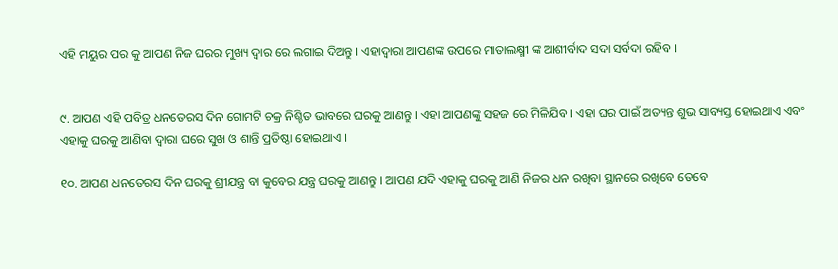ଏହି ମୟୁର ପର କୁ ଆପଣ ନିଜ ଘରର ମୁଖ୍ୟ ଦ୍ୱାର ରେ ଲଗାଇ ଦିଅନ୍ତୁ । ଏହାଦ୍ବାରା ଆପଣଙ୍କ ଉପରେ ମାତାଲକ୍ଷ୍ମୀ ଙ୍କ ଆଶୀର୍ବାଦ ସଦା ସର୍ବଦା ରହିବ ।


୯. ଆପଣ ଏହି ପବିତ୍ର ଧନତେରସ ଦିନ ଗୋମଟି ଚକ୍ର ନିଶ୍ଚିତ ଭାବରେ ଘରକୁ ଆଣନ୍ତୁ । ଏହା ଆପଣଙ୍କୁ ସହଜ ରେ ମିଳିଯିବ । ଏହା ଘର ପାଇଁ ଅତ୍ୟନ୍ତ ଶୁଭ ସାବ୍ୟସ୍ତ ହୋଇଥାଏ ଏବଂ ଏହାକୁ ଘରକୁ ଆଣିବା ଦ୍ୱାରା ଘରେ ସୁଖ ଓ ଶାନ୍ତି ପ୍ରତିଷ୍ଠା ହୋଇଥାଏ ।

୧୦. ଆପଣ ଧନତେରସ ଦିନ ଘରକୁ ଶ୍ରୀଯନ୍ତ୍ର ବା କୁବେର ଯନ୍ତ୍ର ଘରକୁ ଆଣନ୍ତୁ । ଆପଣ ଯଦି ଏହାକୁ ଘରକୁ ଆଣି ନିଜର ଧନ ରଖିବା ସ୍ଥାନରେ ରଖିବେ ତେବେ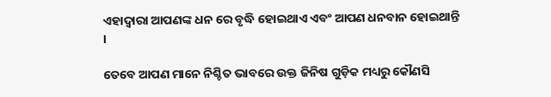ଏହାଦ୍ବାରା ଆପଣଙ୍କ ଧନ ରେ ବୃଦ୍ଧି ହୋଇଥାଏ ଏବଂ ଆପଣ ଧନବାନ ହୋଇଥାନ୍ତି ।

ତେବେ ଆପଣ ମାନେ ନିଶ୍ଚିତ ଭାବରେ ଉକ୍ତ ଜିନିଷ ଗୁଡ଼ିକ ମଧ୍ୟରୁ କୌଣସି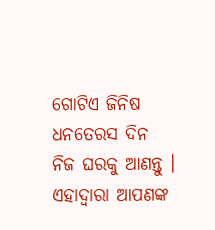ଗୋଟିଏ ଜିନିଷ ଧନତେରସ ଦିନ ନିଜ ଘରକୁ ଆଣନ୍ତୁ । ଏହାଦ୍ବାରା ଆପଣଙ୍କ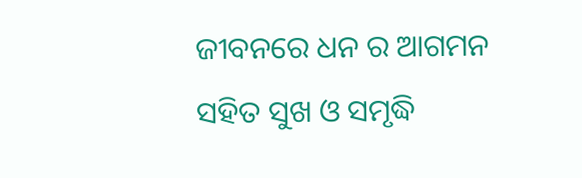ଜୀବନରେ ଧନ ର ଆଗମନ ସହିତ ସୁଖ ଓ ସମୃଦ୍ଧି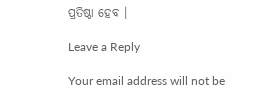ପ୍ରତିଷ୍ଠା ହେବ ।

Leave a Reply

Your email address will not be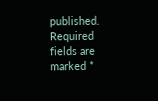published. Required fields are marked *